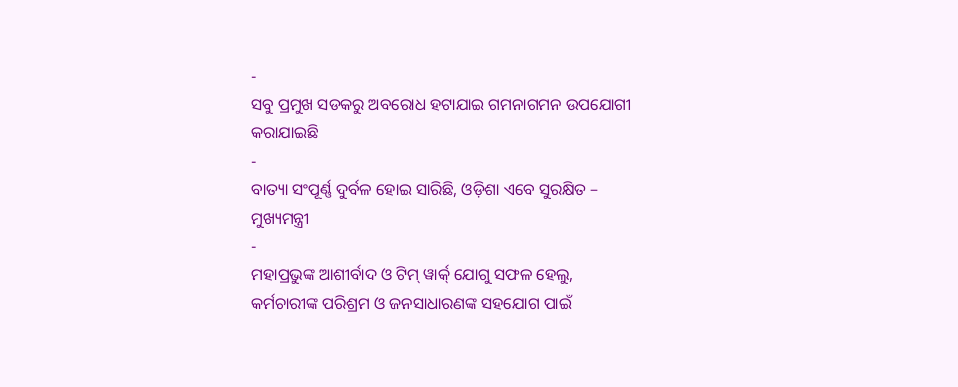-
ସବୁ ପ୍ରମୁଖ ସଡକରୁ ଅବରୋଧ ହଟାଯାଇ ଗମନାଗମନ ଉପଯୋଗୀ କରାଯାଇଛି
-
ବାତ୍ୟା ସଂପୂର୍ଣ୍ଣ ଦୁର୍ବଳ ହୋଇ ସାରିଛି, ଓଡ଼ିଶା ଏବେ ସୁରକ୍ଷିତ – ମୁଖ୍ୟମନ୍ତ୍ରୀ
-
ମହାପ୍ରଭୁଙ୍କ ଆଶୀର୍ବାଦ ଓ ଟିମ୍ ୱାର୍କ୍ ଯୋଗୁ ସଫଳ ହେଲୁ,
କର୍ମଚାରୀଙ୍କ ପରିଶ୍ରମ ଓ ଜନସାଧାରଣଙ୍କ ସହଯୋଗ ପାଇଁ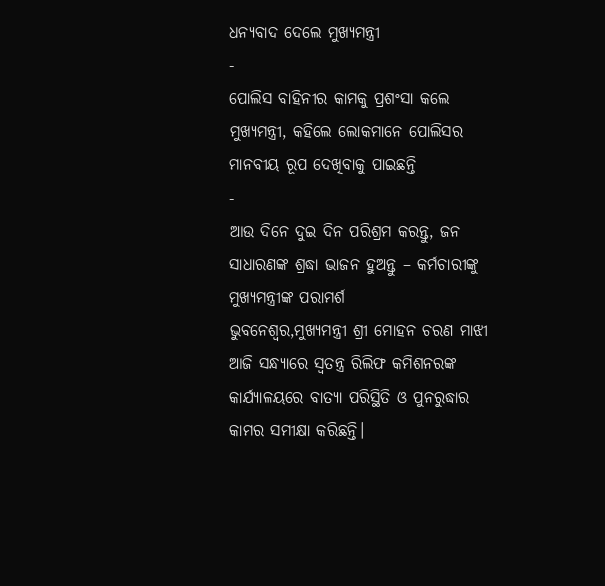ଧନ୍ୟବାଦ ଦେଲେ ମୁଖ୍ୟମନ୍ତ୍ରୀ
-
ପୋଲିସ ବାହିନୀର କାମକୁ ପ୍ରଶଂସା କଲେ ମୁଖ୍ୟମନ୍ତ୍ରୀ, କହିଲେ ଲୋକମାନେ ପୋଲିସର ମାନବୀୟ ରୂପ ଦେଖିବାକୁ ପାଇଛନ୍ତି
-
ଆଉ ଦିନେ ଦୁଇ ଦିନ ପରିଶ୍ରମ କରନ୍ତୁ, ଜନ ସାଧାରଣଙ୍କ ଶ୍ରଦ୍ଧା ଭାଜନ ହୁଅନ୍ତୁ – କର୍ମଚାରୀଙ୍କୁ ମୁଖ୍ୟମନ୍ତ୍ରୀଙ୍କ ପରାମର୍ଶ
ଭୁବନେଶ୍ୱର,ମୁଖ୍ୟମନ୍ତ୍ରୀ ଶ୍ରୀ ମୋହନ ଚରଣ ମାଝୀ ଆଜି ସନ୍ଧ୍ୟାରେ ସ୍ଵତନ୍ତ୍ର ରିଲିଫ କମିଶନରଙ୍କ କାର୍ଯ୍ୟାଳୟରେ ବାତ୍ୟା ପରିସ୍ଥିତି ଓ ପୁନରୁଦ୍ଧାର କାମର ସମୀକ୍ଷା କରିଛନ୍ତି।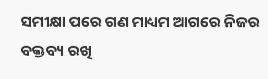ସମୀକ୍ଷା ପରେ ଗଣ ମାଧ୍ୟମ ଆଗରେ ନିଜର ବକ୍ତବ୍ୟ ରଖି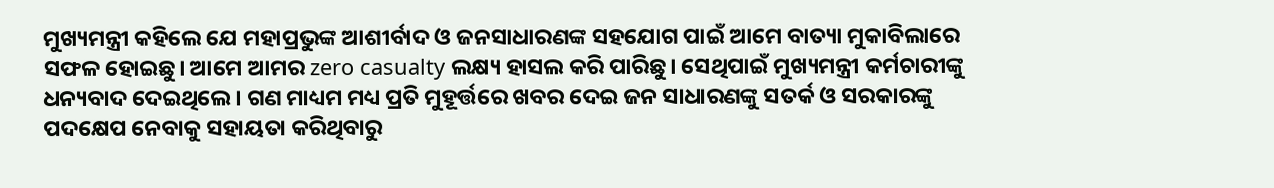ମୁଖ୍ୟମନ୍ତ୍ରୀ କହିଲେ ଯେ ମହାପ୍ରଭୁଙ୍କ ଆଶୀର୍ବାଦ ଓ ଜନସାଧାରଣଙ୍କ ସହଯୋଗ ପାଇଁ ଆମେ ବାତ୍ୟା ମୁକାବିଲାରେ ସଫଳ ହୋଇଛୁ। ଆମେ ଆମର zero casualty ଲକ୍ଷ୍ୟ ହାସଲ କରି ପାରିଛୁ। ସେଥିପାଇଁ ମୁଖ୍ୟମନ୍ତ୍ରୀ କର୍ମଚାରୀଙ୍କୁ ଧନ୍ୟବାଦ ଦେଇଥିଲେ। ଗଣ ମାଧ୍ୟମ ମଧ୍ୟ ପ୍ରତି ମୁହୂର୍ତ୍ତରେ ଖବର ଦେଇ ଜନ ସାଧାରଣଙ୍କୁ ସତର୍କ ଓ ସରକାରଙ୍କୁ ପଦକ୍ଷେପ ନେବାକୁ ସହାୟତା କରିଥିବାରୁ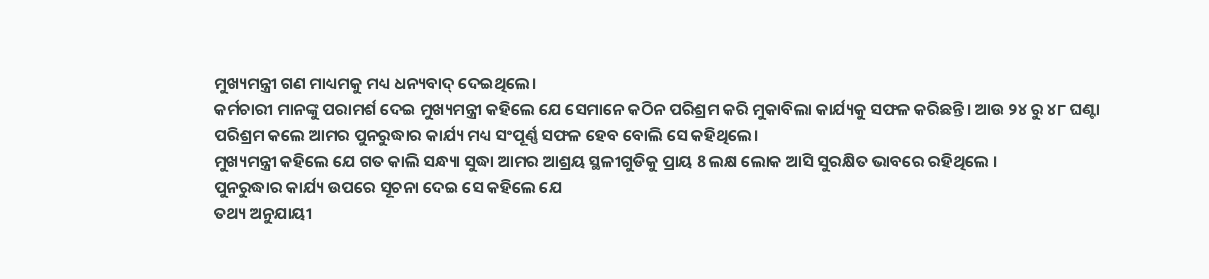ମୁଖ୍ୟମନ୍ତ୍ରୀ ଗଣ ମାଧ୍ୟମକୁ ମଧ୍ୟ ଧନ୍ୟବାଦ୍ ଦେଇଥିଲେ।
କର୍ମଚାରୀ ମାନଙ୍କୁ ପରାମର୍ଶ ଦେଇ ମୁଖ୍ୟମନ୍ତ୍ରୀ କହିଲେ ଯେ ସେମାନେ କଠିନ ପରିଶ୍ରମ କରି ମୁକାବିଲା କାର୍ଯ୍ୟକୁ ସଫଳ କରିଛନ୍ତି। ଆଉ ୨୪ ରୁ ୪୮ ଘଣ୍ଟା ପରିଶ୍ରମ କଲେ ଆମର ପୁନରୁଦ୍ଧାର କାର୍ଯ୍ୟ ମଧ୍ୟ ସଂପୂର୍ଣ୍ଣ ସଫଳ ହେବ ବୋଲି ସେ କହିଥିଲେ।
ମୁଖ୍ୟମନ୍ତ୍ରୀ କହିଲେ ଯେ ଗତ କାଲି ସନ୍ଧ୍ୟା ସୁଦ୍ଧା ଆମର ଆଶ୍ରୟ ସ୍ଥଳୀଗୁଡିକୁ ପ୍ରାୟ 8 ଲକ୍ଷ ଲୋକ ଆସି ସୁରକ୍ଷିତ ଭାବରେ ରହିଥିଲେ ।
ପୁନରୁଦ୍ଧାର କାର୍ଯ୍ୟ ଉପରେ ସୂଚନା ଦେଇ ସେ କହିଲେ ଯେ
ତଥ୍ୟ ଅନୁଯାୟୀ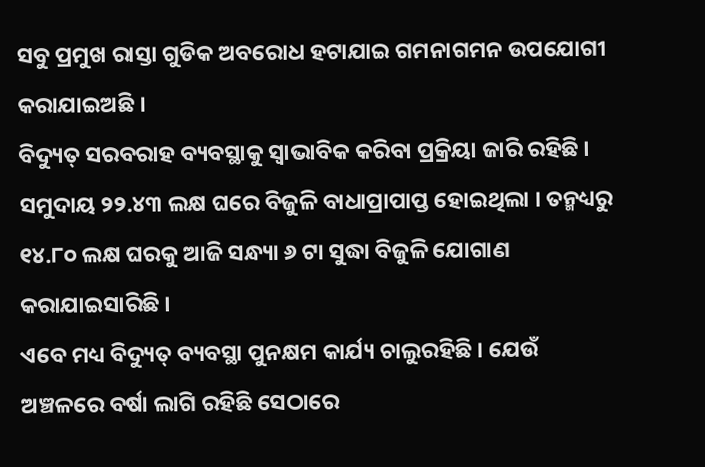ସବୁ ପ୍ରମୁଖ ରାସ୍ତା ଗୁଡିକ ଅବରୋଧ ହଟାଯାଇ ଗମନାଗମନ ଉପଯୋଗୀ କରାଯାଇଅଛି ।
ବିଦ୍ୟୁତ୍ ସରବରାହ ବ୍ୟବସ୍ଥାକୁ ସ୍ବାଭାବିକ କରିବା ପ୍ରକ୍ରିୟା ଜାରି ରହିଛି । ସମୁଦାୟ ୨୨.୪୩ ଲକ୍ଷ ଘରେ ବିଜୁଳି ବାଧାପ୍ରାପାପ୍ତ ହୋଇଥିଲା । ତନ୍ମଧ୍ୟରୁ ୧୪.୮୦ ଲକ୍ଷ ଘରକୁ ଆଜି ସନ୍ଧ୍ୟା ୬ ଟା ସୁଦ୍ଧା ବିଜୁଳି ଯୋଗାଣ କରାଯାଇସାରିଛି ।
ଏବେ ମଧ୍ୟ ବିଦ୍ୟୁତ୍ ବ୍ୟବସ୍ଥା ପୁନକ୍ଷମ କାର୍ଯ୍ୟ ଚାଲୁରହିଛି । ଯେଉଁ ଅଞ୍ଚଳରେ ବର୍ଷା ଲାଗି ରହିଛି ସେଠାରେ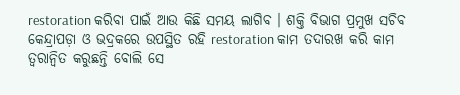restoration କରିବା ପାଇଁ ଆଉ କିଛି ସମୟ ଲାଗିବ । ଶକ୍ତି ବିଭାଗ ପ୍ରମୁଖ ସଚିବ କେନ୍ଦ୍ରାପଡ଼ା ଓ ଭଦ୍ରକରେ ଉପସ୍ଥିତ ରହି restoration କାମ ତଦାରଖ କରି କାମ ତ୍ୱରାନ୍ୱିତ କରୁଛନ୍ତି ବୋଲି ସେ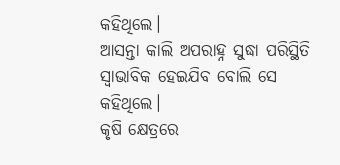କହିଥିଲେ।
ଆସନ୍ତା କାଲି ଅପରାହ୍ନ ସୁଦ୍ଧା ପରିସ୍ଥିତି ସ୍ବାଭାବିକ ହେଇଯିବ ବୋଲି ସେ କହିଥିଲେ।
କୃଷି କ୍ଷେତ୍ରରେ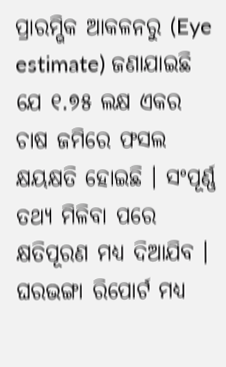ପ୍ରାରମ୍ଭିକ ଆକଳନରୁ (Eye estimate) ଜଣାଯାଇଛି ଯେ ୧.୭୫ ଲକ୍ଷ ଏକର ଚାଷ ଜମିରେ ଫସଲ କ୍ଷୟକ୍ଷତି ହୋଇଛି । ସଂପୂର୍ଣ୍ଣ ତଥ୍ୟ ମିଳିବା ପରେ କ୍ଷତିପୂରଣ ମଧ୍ୟ ଦିଆଯିବ ।
ଘରଭଙ୍ଗା ରିପୋର୍ଟ ମଧ୍ୟ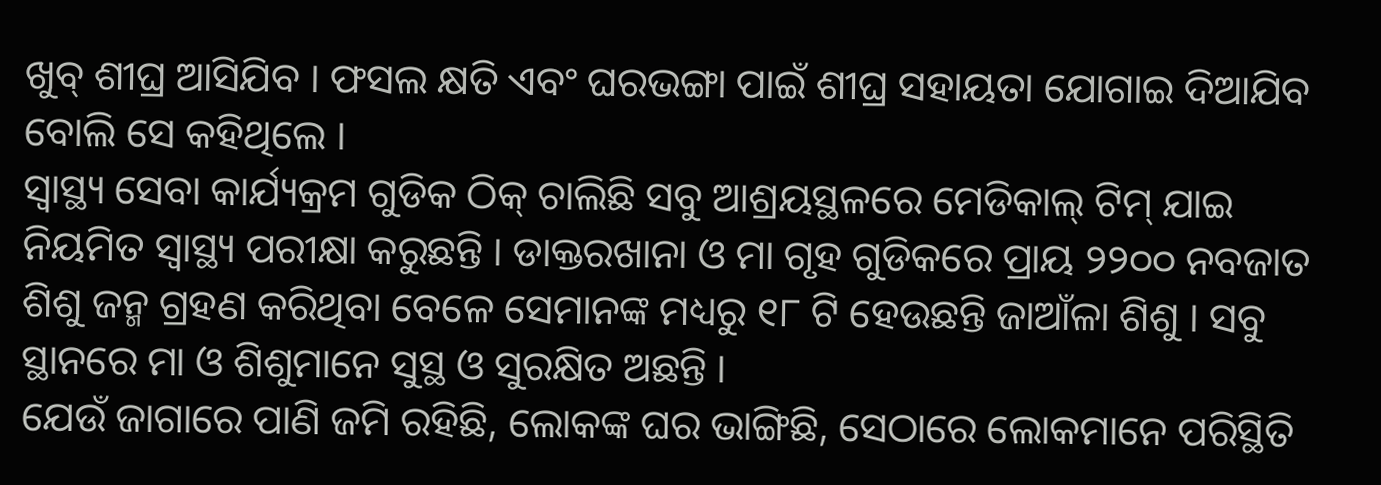ଖୁବ୍ ଶୀଘ୍ର ଆସିଯିବ । ଫସଲ କ୍ଷତି ଏବଂ ଘରଭଙ୍ଗା ପାଇଁ ଶୀଘ୍ର ସହାୟତା ଯୋଗାଇ ଦିଆଯିବ ବୋଲି ସେ କହିଥିଲେ ।
ସ୍ୱାସ୍ଥ୍ୟ ସେବା କାର୍ଯ୍ୟକ୍ରମ ଗୁଡିକ ଠିକ୍ ଚାଲିଛି ସବୁ ଆଶ୍ରୟସ୍ଥଳରେ ମେଡିକାଲ୍ ଟିମ୍ ଯାଇ ନିୟମିତ ସ୍ୱାସ୍ଥ୍ୟ ପରୀକ୍ଷା କରୁଛନ୍ତି । ଡାକ୍ତରଖାନା ଓ ମା ଗୃହ ଗୁଡିକରେ ପ୍ରାୟ ୨୨୦୦ ନବଜାତ ଶିଶୁ ଜନ୍ମ ଗ୍ରହଣ କରିଥିବା ବେଳେ ସେମାନଙ୍କ ମଧ୍ୟରୁ ୧୮ ଟି ହେଉଛନ୍ତି ଜାଆଁଳା ଶିଶୁ । ସବୁ ସ୍ଥାନରେ ମା ଓ ଶିଶୁମାନେ ସୁସ୍ଥ ଓ ସୁରକ୍ଷିତ ଅଛନ୍ତି ।
ଯେଉଁ ଜାଗାରେ ପାଣି ଜମି ରହିଛି, ଲୋକଙ୍କ ଘର ଭାଙ୍ଗିଛି, ସେଠାରେ ଲୋକମାନେ ପରିସ୍ଥିତି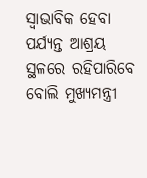ସ୍ବାଭାବିକ ହେବା ପର୍ଯ୍ୟନ୍ତ ଆଶ୍ରୟ ସ୍ଥଳରେ ରହିପାରିବେ ବୋଲି ମୁଖ୍ୟମନ୍ତ୍ରୀ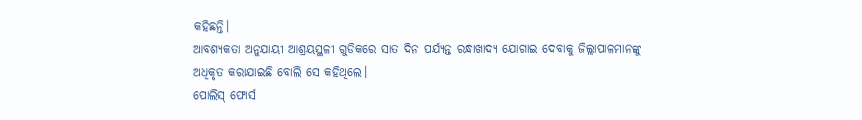କହିଛନ୍ତି।
ଆବଶ୍ୟକତା ଅନୁଯାୟୀ ଆଶ୍ରୟସ୍ଥଳୀ ଗୁଡିକରେ ସାତ ଦିନ ପର୍ଯ୍ୟନ୍ତ ରନ୍ଧାଖାଦ୍ୟ ଯୋଗାଇ ଦେବାକୁ ଜିଲ୍ଲାପାଳମାନଙ୍କୁ ଅଧିକୃତ କରାଯାଇଛି ବୋଲି ସେ କହିଥିଲେ।
ପୋଲିସ୍ ଫୋର୍ସ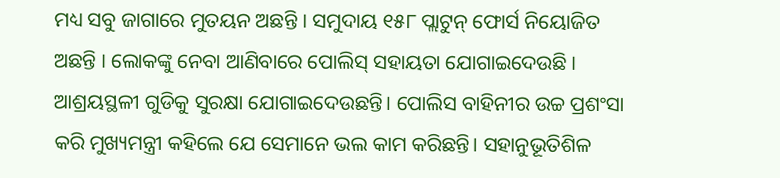ମଧ୍ୟ ସବୁ ଜାଗାରେ ମୁତୟନ ଅଛନ୍ତି । ସମୁଦାୟ ୧୫୮ ପ୍ଲାଟୁନ୍ ଫୋର୍ସ ନିୟୋଜିତ ଅଛନ୍ତି । ଲୋକଙ୍କୁ ନେବା ଆଣିବାରେ ପୋଲିସ୍ ସହାୟତା ଯୋଗାଇଦେଉଛି । ଆଶ୍ରୟସ୍ଥଳୀ ଗୁଡିକୁ ସୁରକ୍ଷା ଯୋଗାଇଦେଉଛନ୍ତି। ପୋଲିସ ବାହିନୀର ଉଚ୍ଚ ପ୍ରଶଂସା କରି ମୁଖ୍ୟମନ୍ତ୍ରୀ କହିଲେ ଯେ ସେମାନେ ଭଲ କାମ କରିଛନ୍ତି। ସହାନୁଭୂତିଶିଳ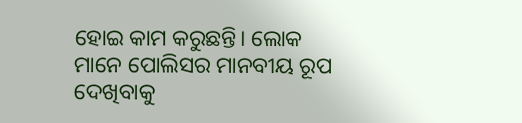ହୋଇ କାମ କରୁଛନ୍ତି। ଲୋକ ମାନେ ପୋଲିସର ମାନବୀୟ ରୂପ ଦେଖିବାକୁ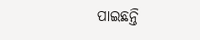ପାଇଛନ୍ତି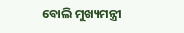ବୋଲି ମୁଖ୍ୟମନ୍ତ୍ରୀ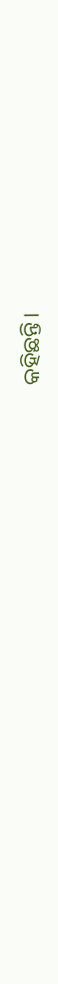କହିଛନ୍ତି।